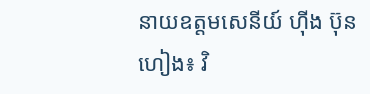នាយឧត្តមសេនីយ៍ ហ៊ីង ប៊ុនហៀង៖ វិ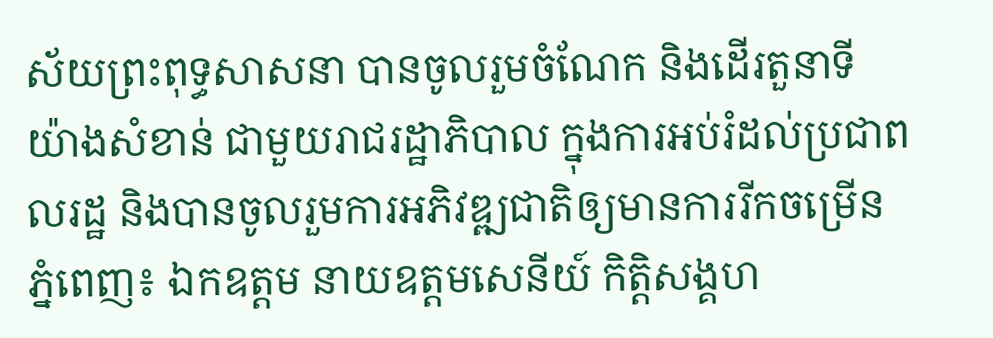ស័យព្រះពុទ្ធសាសនា បានចូលរួមចំណែក និងដើរតួនាទីយ៉ាងសំខាន់ ជាមួយរាជរដ្ឋាភិបាល ក្នុងការអប់រំដល់ប្រជាពលរដ្ឋ និងបានចូលរួមការអភិវឌ្ឍជាតិឲ្យមានការរីកចម្រើន
ភ្នំពេញ៖ ឯកឧត្តម នាយឧត្តមសេនីយ៍ កិត្តិសង្គហ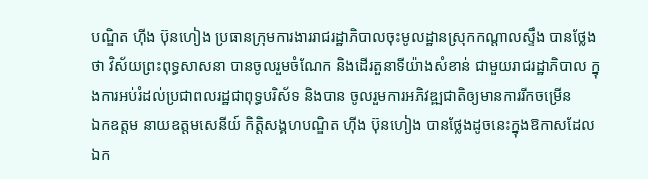បណ្ឌិត ហ៊ីង ប៊ុនហៀង ប្រធានក្រុមការងាររាជរដ្ឋាភិបាលចុះមូលដ្ឋានស្រុកកណ្តាលស្ទឹង បានថ្លែងថា វិស័យព្រះពុទ្ធសាសនា បានចូលរួមចំណែក និងដើរតួនាទីយ៉ាងសំខាន់ ជាមួយរាជរដ្ឋាភិបាល ក្នុងការអប់រំដល់ប្រជាពលរដ្ឋជាពុទ្ធបរិស័ទ និងបាន ចូលរួមការអភិវឌ្ឍជាតិឲ្យមានការរីកចម្រើន
ឯកឧត្តម នាយឧត្តមសេនីយ៍ កិត្តិសង្គហបណ្ឌិត ហ៊ីង ប៊ុនហៀង បានថ្លែងដូចនេះក្នុងឱកាសដែលឯក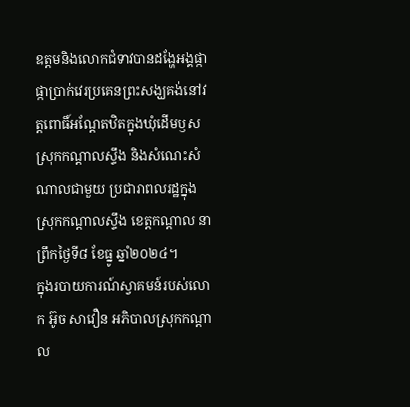ឧត្តមនិងលោកជំទាវបានដង្ហែអង្គផ្កាផ្កាប្រាក់វេរប្រគេនព្រះសង្ឃគង់នៅវត្តពោធិ៍អណ្ដែតឋិតក្នុងឃុំដើមឫស ស្រុកកណ្តាលស្ទឹង និងសំណេះសំណាលជាមួយ ប្រជារាពលរដ្ឋក្នុងស្រុកកណ្តាលស្ទឹង ខេត្តកណ្តាល នាព្រឹកថ្ងៃទី៨ ខែធ្នូ ឆ្នាំ២០២៤។
ក្នុងរបាយការណ៍ស្វាគមន៍របស់លោក អ៊ូច សាវឿន អភិបាលស្រុកកណ្តាល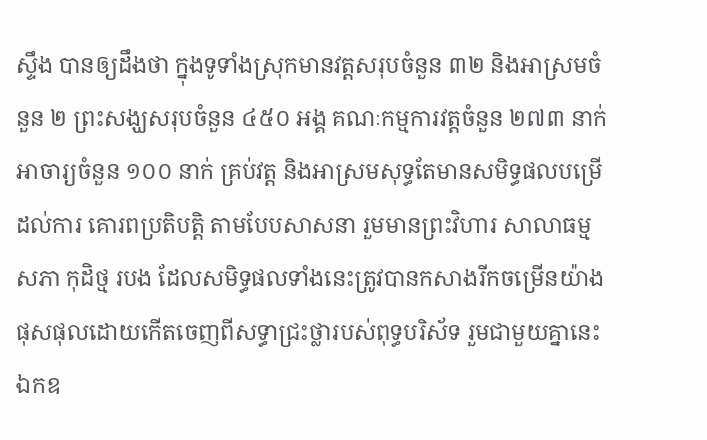ស្ទឹង បានឲ្យដឹងថា ក្នុងទូទាំងស្រុកមានវត្តសរុបចំនួន ៣២ និងអាស្រមចំនួន ២ ព្រះសង្ឃសរុបចំនួន ៤៥០ អង្គ គណៈកម្មការវត្តចំនួន ២៧៣ នាក់ អាចារ្យចំនួន ១០០ នាក់ គ្រប់វត្ត និងអាស្រមសុទ្ធតែមានសមិទ្ធផលបម្រើដល់ការ គោរពប្រតិបត្តិ តាមបែបសាសនា រួមមានព្រះវិហារ សាលាធម្មសភា កុដិថ្ម របង ដែលសមិទ្ធផលទាំងនេះត្រូវបានកសាងរីកចម្រើនយ៉ាងផុសផុលដោយកើតចេញពីសទ្ធាជ្រះថ្លារបស់ពុទ្ធបរិស័ទ រួមជាមួយគ្នានេះឯកឧ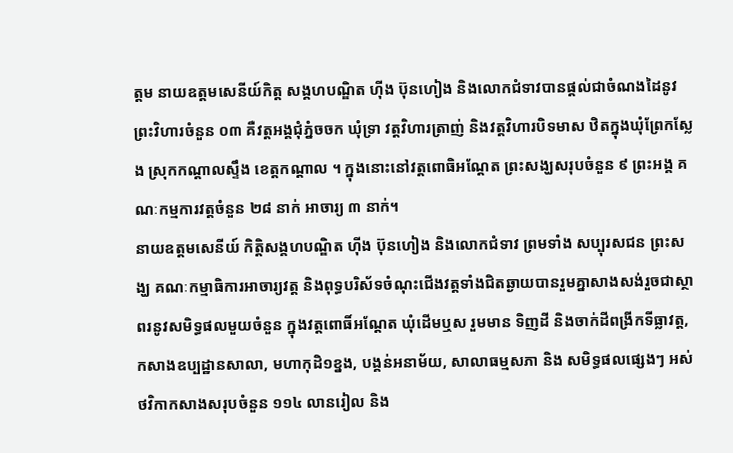ត្តម នាយឧត្តមសេនីយ៍កិត្ត សង្គហបណ្ឌិត ហ៊ីង ប៊ុនហៀង និងលោកជំទាវបានផ្តល់ជាចំណងដៃនូវព្រះវិហារចំនួន ០៣ គឺវត្តអង្គជុំភ្នំចចក ឃុំទ្រា វត្តវិហារត្រាញ់ និងវត្តវិហារបិទមាស ឋិតក្នុងឃុំព្រែកស្លែង ស្រុកកណ្តាលស្ទឹង ខេត្តកណ្តាល ។ ក្នុងនោះនៅវត្តពោធិអណ្តែត ព្រះសង្ឃសរុបចំនួន ៩ ព្រះអង្គ គណៈកម្មការវត្តចំនួន ២៨ នាក់ អាចារ្យ ៣ នាក់។
នាយឧត្តមសេនីយ៍ កិត្តិសង្គហបណ្ឌិត ហ៊ីង ប៊ុនហៀង និងលោកជំទាវ ព្រមទាំង សប្បុរសជន ព្រះសង្ឃ គណៈកម្មាធិការអាចារ្យវត្ត និងពុទ្ធបរិស័ទចំណុះជើងវត្តទាំងជិតឆ្ងាយបានរួមគ្នាសាងសង់រួចជាស្ថាពរនូវសមិទ្ធផលមួយចំនួន ក្នុងវត្តពោធិ៍អណ្តែត ឃុំដើមឬស រួមមាន ទិញដី និងចាក់ដីពង្រីកទីធ្លាវត្ត, កសាងឧប្បដ្ឋានសាលា, មហាកុដិ១ខ្នង, បង្គន់អនាម័យ, សាលាធម្មសភា និង សមិទ្ធផលផ្សេងៗ អស់ថវិកាកសាងសរុបចំនួន ១១៤ លានរៀល និង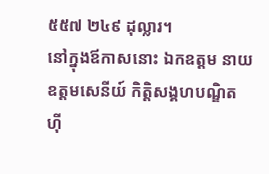៥៥៧ ២៤៩ ដុល្លារ។
នៅក្នុងឪកាសនោះ ឯកឧត្តម នាយឧត្តមសេនីយ៍ កិត្តិសង្គហបណ្ឌិត ហ៊ី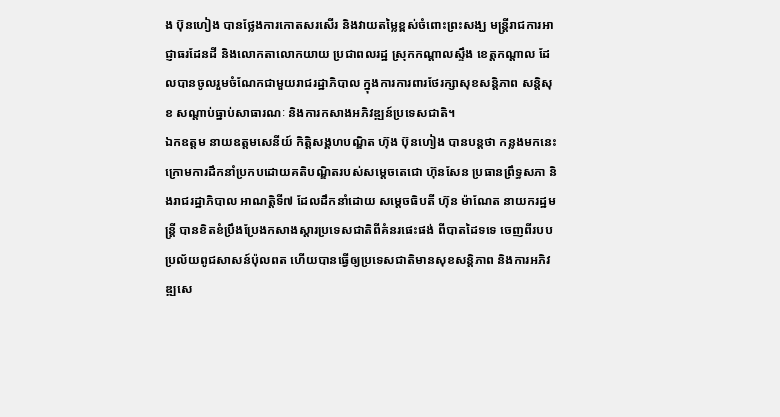ង ប៊ុនហៀង បានថ្លែងការកោតសរសើរ និងវាយតម្លៃខ្ពស់ចំពោះព្រះសង្ឃ មន្ត្រីរាជការអាជ្ញាធរដែនដី និងលោកតាលោកយាយ ប្រជាពលរដ្ឋ ស្រុកកណ្តាលស្ទឹង ខេត្តកណ្តាល ដែលបានចូលរួមចំណែកជាមួយរាជរដ្ឋាភិបាល ក្នុងការការពារថែរក្សាសុខសន្តិភាព សន្តិសុខ សណ្តាប់ធ្នាប់សាធារណៈ និងការកសាងអភិវឌ្ឍន៍ប្រទេសជាតិ។
ឯកឧត្តម នាយឧត្តមសេនីយ៍ កិត្តិសង្គហបណ្ឌិត ហ៊ុង ប៊ុនហៀង បានបន្តថា កន្លងមកនេះ ក្រោមការដឹកនាំប្រកបដោយគតិបណ្ឌិតរបស់សម្តេចតេជោ ហ៊ុនសែន ប្រធានព្រឹទ្ធសភា និងរាជរដ្ឋាភិបាល អាណត្តិទី៧ ដែលដឹកនាំដោយ សម្តេចធិបតី ហ៊ុន ម៉ាណែត នាយករដ្ឋមន្រ្តី បានខិតខំប្រឹងប្រែងកសាងស្តារប្រទេសជាតិពីគំនរផេះផង់ ពីបាតដៃទទេ ចេញពីរបបប្រល័យពូជសាសន៍ប៉ុលពត ហើយបានធ្វើឲ្យប្រទេសជាតិមានសុខសន្តិភាព និងការអភិវឌ្ឍសេ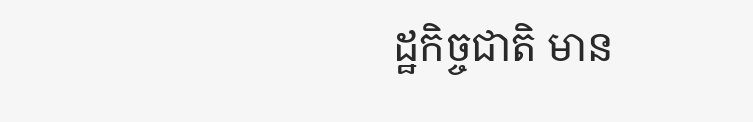ដ្ឋកិច្ចជាតិ មាន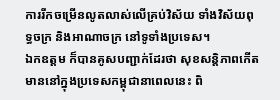ការរីកចម្រើនលូតលាស់លើគ្រប់វិស័យ ទាំងវិស័យពុទ្ធចក្រ និងអាណាចក្រ នៅទូទាំងប្រទេស។
ឯកឧត្តម ក៏បានគូសបញ្ជាក់ដែរថា សុខសន្តិភាពកើតមាននៅក្នុងប្រទេសកម្ពុជានាពេលនេះ ពិ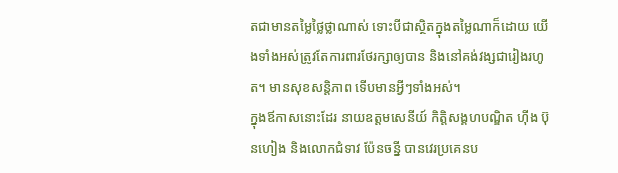តជាមានតម្លៃថ្លៃថ្លាណាស់ ទោះបីជាស្ថិតក្នុងតម្លៃណាក៏ដោយ យើងទាំងអស់ត្រូវតែការពារថែរក្សាឲ្យបាន និងនៅគង់វង្សជារៀងរហូត។ មានសុខសន្តិភាព ទើបមានអ្វីៗទាំងអស់។
ក្នុងឪកាសនោះដែរ នាយឧត្តមសេនីយ៍ កិត្តិសង្គហបណ្ឌិត ហ៊ីង ប៊ុនហៀង និងលោកជំទាវ ប៉ែនចន្នី បានវេរប្រគេនប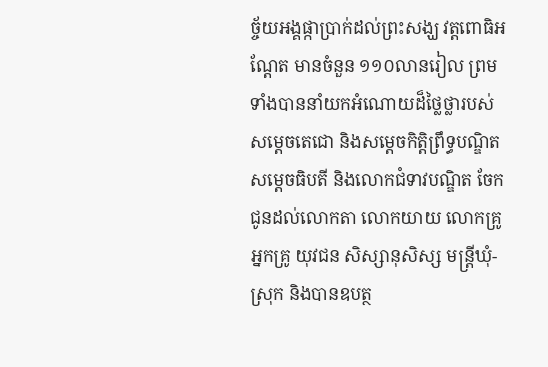ច្ច័យអង្គផ្កាប្រាក់ដល់ព្រះសង្ឃ វត្តពោធិអណ្តែត មានចំនួន ១១០លានរៀល ព្រមទាំងបាននាំយកអំណោយដ៏ថ្លៃថ្លារបស់សម្តេចតេជោ និងសម្តេចកិត្តិព្រឹទ្ធបណ្ឌិត សម្តេចធិបតី និងលោកជំទាវបណ្ឌិត ចែកជូនដល់លោកតា លោកយាយ លោកគ្រូអ្នកគ្រូ យុវជន សិស្សានុសិស្ស មន្ត្រីឃុំ-ស្រុក និងបានឧបត្ថ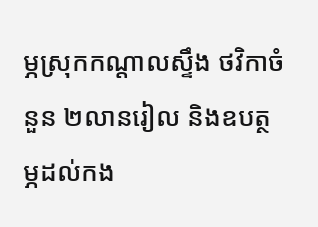ម្ភស្រុកកណ្តាលស្ទឹង ថវិកាចំនួន ២លានរៀល និងឧបត្ថម្ភដល់កង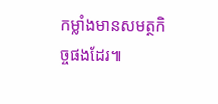កម្លាំងមានសមត្ថកិច្ចផងដែរ៕